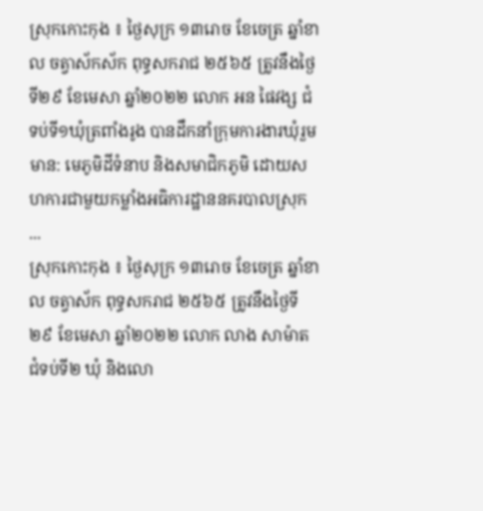ស្រុកកោះកុង ៖ ថ្ងៃសុក្រ ១៣រោច ខែចេត្រ ឆ្នាំខាល ចត្វាស័កស័ក ពុទ្ធសករាជ ២៥៦៥ ត្រូវនឹងថ្ងៃទី២៩ ខែមេសា ឆ្នាំ២០២២ លោក អន ផៃវង្ស ជំទប់ទី១ឃុំត្រពាំងរូង បានដឹកនាំក្រុមការងារឃុំរួមមាន: មេភូមិដីទំនាប និងសមាជិកភូមិ ដោយសហការជាមួយកម្លាំងអធិការដ្ឋាននគរបាលស្រុក ...
ស្រុកកោះកុង ៖ ថ្ងៃសុក្រ ១៣រោច ខែចេត្រ ឆ្នាំខាល ចត្វាស័ក ពុទ្ធសករាជ ២៥៦៥ ត្រូវនឹងថ្ងៃទី២៩ ខែមេសា ឆ្នាំ២០២២ លោក លាង សាម៉ាត ជំទប់ទី២ ឃុំ និងលោ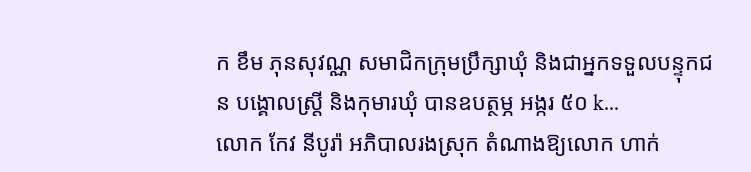ក ខឹម ភុនសុវណ្ណ សមាជិកក្រុមប្រឹក្សាឃុំ និងជាអ្នកទទួលបន្ទុកជន បង្គោលស្ត្រី និងកុមារឃុំ បានឧបត្ថម្ភ អង្ករ ៥០ k...
លោក កែវ នីបូរ៉ា អភិបាលរងស្រុក តំណាងឱ្យលោក ហាក់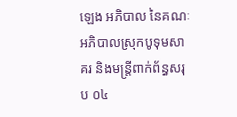ឡេង អភិបាល នៃគណៈអភិបាលស្រុកបូទុមសាគរ និងមន្ត្រីពាក់ព័ន្ធសរុប ០៤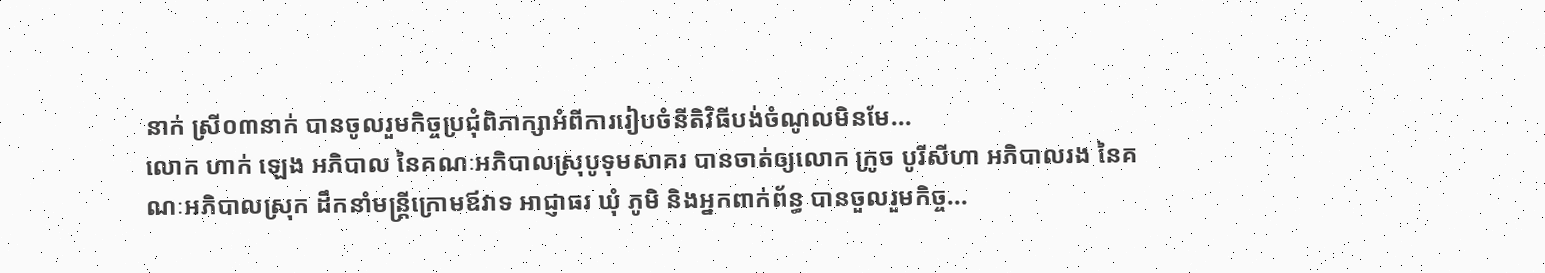នាក់ ស្រី០៣នាក់ បានចូលរួមកិច្ចប្រជុំពិភាក្សាអំពីការរៀបចំនីតិវិធីបង់ចំណូលមិនមែ...
លោក ហាក់ ឡេង អភិបាល នៃគណៈអភិបាលស្រុបូទុមសាគរ បានចាត់ឲ្យលោក ក្រូច បូរីសីហា អភិបាលរង នៃគណៈអភិបាលស្រុក ដឹកនាំមន្រ្តីក្រោមឪវាទ អាជ្ញាធរ ឃុំ ភូមិ និងអ្នកពាក់ព័ន្ធ បានចួលរួមកិច្ច...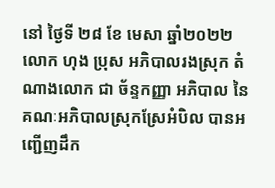នៅ ថ្ងៃទី ២៨ ខែ មេសា ឆ្នាំ២០២២ លោក ហុង ប្រុស អភិបាលរងស្រុក តំណាងលោក ជា ច័ន្ទកញ្ញា អភិបាល នៃគណៈអភិបាលស្រុកស្រែអំបិល បានអញ្ជើញដឹក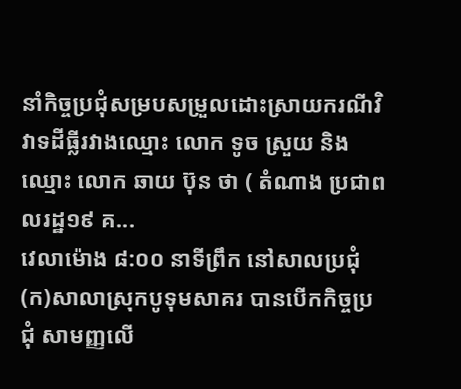នាំកិច្ចប្រជុំសម្របសម្រួលដោះស្រាយករណីវិវាទដីធ្លីរវាងឈ្មោះ លោក ទូច ស្រួយ និងឈ្មោះ លោក ឆាយ ប៊ុន ថា ( តំណាង ប្រជាពលរដ្ឋ១៩ គ...
វេលាម៉ោង ៨:០០ នាទីព្រឹក នៅសាលប្រជុំ(ក)សាលាស្រុកបូទុមសាគរ បានបើកកិច្ចប្រជុំ សាមញ្ញលើ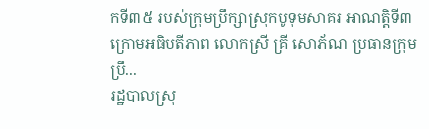កទី៣៥ របស់ក្រុមប្រឹក្សាស្រុកបូទុមសាគរ អាណត្តិទី៣ ក្រោមអធិបតីភាព លោកស្រី គ្រី សោភ័ណ ប្រធានក្រុមប្រឹ...
រដ្ឋបាលស្រុ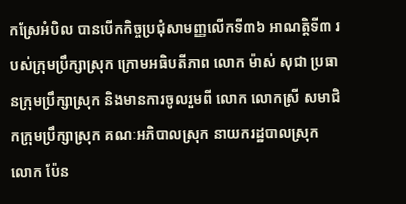កស្រែអំបិល បានបើកកិច្ចប្រជុំសាមញ្ញលើកទី៣៦ អាណត្តិទី៣ របស់ក្រុមប្រឹក្សាស្រុក ក្រោមអធិបតីភាព លោក ម៉ាស់ សុជា ប្រធានក្រុមប្រឹក្សាស្រុក និងមានការចូលរួមពី លោក លោកស្រី សមាជិកក្រុមប្រឹក្សាស្រុក គណៈអភិបាលស្រុក នាយករដ្ឋបាលស្រុក
លោក ប៉ែន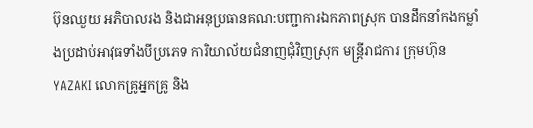ប៊ុនឈួយ អភិបាលរង និងជាអនុប្រធានគណ:បញ្ជាការឯកភាពស្រុក បានដឹកនាំកងកម្លាំងប្រដាប់អាវុធទាំងបីប្រភេទ ការិយាល័យជំនាញជុំវិញស្រុក មន្រ្តីរាជការ ក្រុមហ៊ុនYAZAKI លោកគ្រូអ្នកគ្រូ និង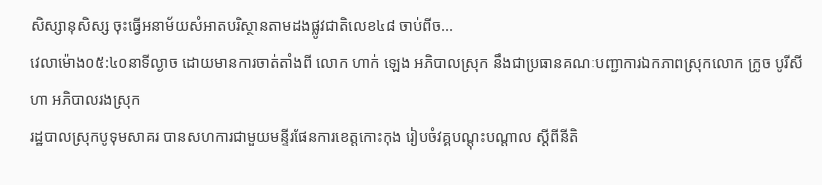សិស្សានុសិស្ស ចុះធ្វើអនាម័យសំអាតបរិស្ថានតាមដងផ្លូវជាតិលេខ៤៨ ចាប់ពីច...
វេលាម៉ោង០៥:៤០នាទីល្ងាច ដោយមានការចាត់តាំងពី លោក ហាក់ ឡេង អភិបាលស្រុក នឹងជាប្រធានគណៈបញ្ជាការឯកភាពស្រុកលោក ក្រូច បូរីសីហា អភិបាលរងស្រុក
រដ្ឋបាលស្រុកបូទុមសាគរ បានសហការជាមួយមន្ទីរផែនការខេត្តកោះកុង រៀបចំវគ្គបណ្ដុះបណ្ដាល ស្ដីពីនីតិ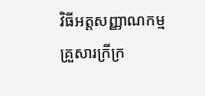វិធីអត្តសញ្ញាណកម្មគ្រួសារក្រីក្រ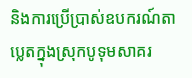និងការប្រើប្រាស់ឧបករណ៍តាប្លេតក្នុងស្រុកបូទុមសាគរ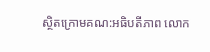ស្ថិតក្រោមគណ:អធិបតីភាព លោក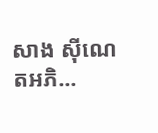សាង ស៊ីណេតអភិ...